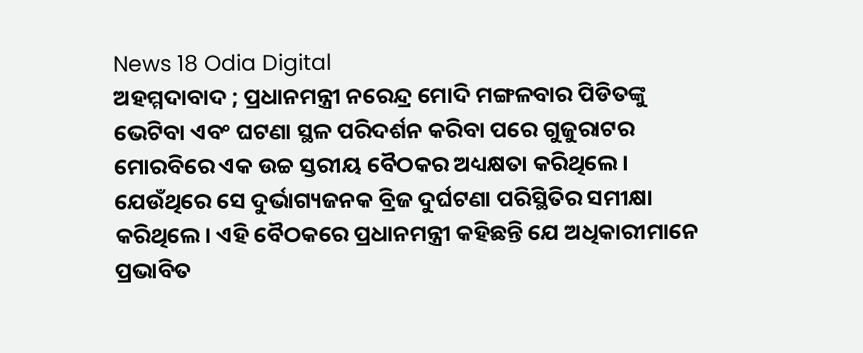News 18 Odia Digital
ଅହମ୍ମଦାବାଦ ; ପ୍ରଧାନମନ୍ତ୍ରୀ ନରେନ୍ଦ୍ର ମୋଦି ମଙ୍ଗଳବାର ପିଡିତଙ୍କୁ ଭେଟିବା ଏବଂ ଘଟଣା ସ୍ଥଳ ପରିଦର୍ଶନ କରିବା ପରେ ଗୁଜୁରାଟର ମୋରବିରେ ଏକ ଉଚ୍ଚ ସ୍ତରୀୟ ବୈଠକର ଅଧ୍ୟକ୍ଷତା କରିଥିଲେ । ଯେଉଁଥିରେ ସେ ଦୁର୍ଭାଗ୍ୟଜନକ ବ୍ରିଜ ଦୁର୍ଘଟଣା ପରିସ୍ଥିତିର ସମୀକ୍ଷା କରିଥିଲେ। ଏହି ବୈଠକରେ ପ୍ରଧାନମନ୍ତ୍ରୀ କହିଛନ୍ତି ଯେ ଅଧିକାରୀମାନେ ପ୍ରଭାବିତ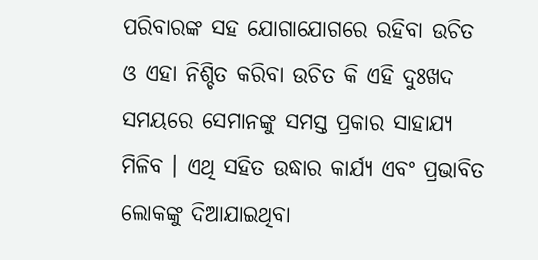ପରିବାରଙ୍କ ସହ ଯୋଗାଯୋଗରେ ରହିବା ଉଚିତ ଓ ଏହା ନିଶ୍ଚିତ କରିବା ଉଚିତ କି ଏହି ଦୁଃଖଦ ସମୟରେ ସେମାନଙ୍କୁ ସମସ୍ତ ପ୍ରକାର ସାହାଯ୍ୟ ମିଳିବ । ଏଥି ସହିତ ଉଦ୍ଧାର କାର୍ଯ୍ୟ ଏବଂ ପ୍ରଭାବିତ ଲୋକଙ୍କୁ ଦିଆଯାଇଥିବା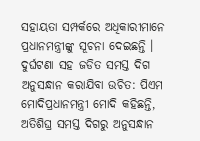ସହାୟତା ସମ୍ପର୍କରେ ଅଧିକାରୀମାନେ ପ୍ରଧାନମନ୍ତ୍ରୀଙ୍କୁ ସୂଚନା ଦେଇଛନ୍ତି ।
ଦୁର୍ଘଟଣା ସହ ଜଡିତ ସମସ୍ତ ଦିଗ ଅନୁସନ୍ଧାନ କରାଯିବା ଉଚିତ: ପିଏମ ମୋଦିପ୍ରଧାନମନ୍ତ୍ରୀ ମୋଦି କହିଛନ୍ତି, ଅତିଶିଘ୍ର ସମସ୍ତ ଦିଗରୁ ଅନୁସନ୍ଧାନ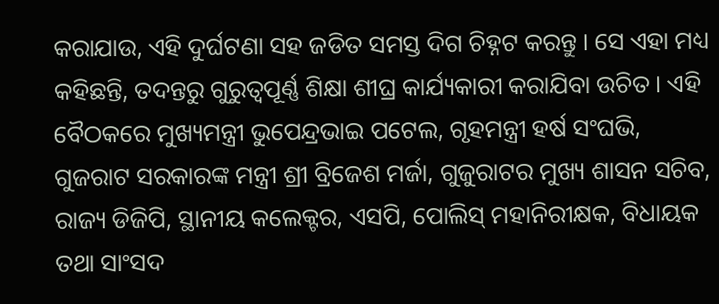କରାଯାଉ, ଏହି ଦୁର୍ଘଟଣା ସହ ଜଡିତ ସମସ୍ତ ଦିଗ ଚିହ୍ନଟ କରନ୍ତୁ । ସେ ଏହା ମଧ୍ୟ କହିଛନ୍ତି, ତଦନ୍ତରୁ ଗୁରୁତ୍ୱପୂର୍ଣ୍ଣ ଶିକ୍ଷା ଶୀଘ୍ର କାର୍ଯ୍ୟକାରୀ କରାଯିବା ଉଚିତ । ଏହି ବୈଠକରେ ମୁଖ୍ୟମନ୍ତ୍ରୀ ଭୁପେନ୍ଦ୍ରଭାଇ ପଟେଲ, ଗୃହମନ୍ତ୍ରୀ ହର୍ଷ ସଂଘଭି, ଗୁଜରାଟ ସରକାରଙ୍କ ମନ୍ତ୍ରୀ ଶ୍ରୀ ବ୍ରିଜେଶ ମର୍ଜା, ଗୁଜୁରାଟର ମୁଖ୍ୟ ଶାସନ ସଚିବ, ରାଜ୍ୟ ଡିଜିପି, ସ୍ଥାନୀୟ କଲେକ୍ଟର, ଏସପି, ପୋଲିସ୍ ମହାନିରୀକ୍ଷକ, ବିଧାୟକ ତଥା ସାଂସଦ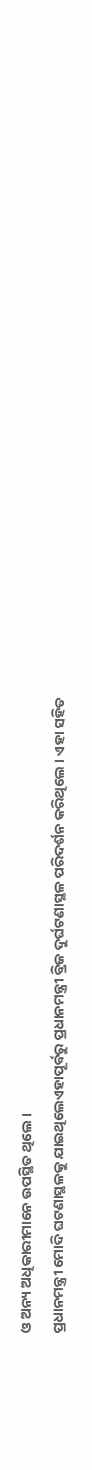ଓ ଅନ୍ୟ ଅଧିକାରୀମାନେ ଉପସ୍ଥିତ ଥିଲେ ।
ପ୍ରଧାନମନ୍ତ୍ରୀ ମୋଦି ଘଟଣାସ୍ଥଳକୁ ଯାଇଥିଲେଏହାପୂର୍ବରୁ ପ୍ରଧାନମନ୍ତ୍ରୀ ବ୍ରିଜ ଦୁର୍ଘଟଣାସ୍ଥଳ ପରିଦର୍ଶନ କରିଥିଲେ । ଏହା ସହିତ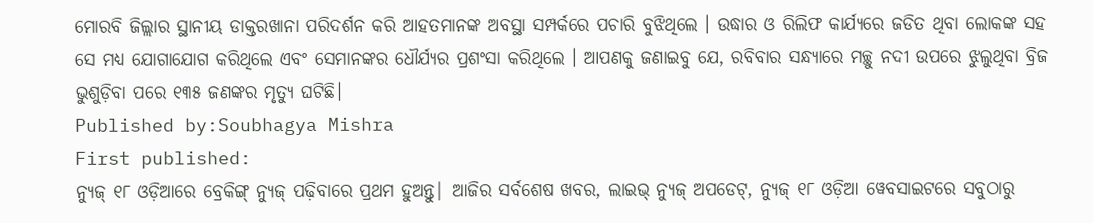ମୋରବି ଜିଲ୍ଲାର ସ୍ଥାନୀୟ ଡାକ୍ତରଖାନା ପରିଦର୍ଶନ କରି ଆହତମାନଙ୍କ ଅବସ୍ଥା ସମ୍ପର୍କରେ ପଚାରି ବୁଝିଥିଲେ । ଉଦ୍ଧାର ଓ ରିଲିଫ କାର୍ଯ୍ୟରେ ଜଡିତ ଥିବା ଲୋକଙ୍କ ସହ ସେ ମଧ୍ୟ ଯୋଗାଯୋଗ କରିଥିଲେ ଏବଂ ସେମାନଙ୍କର ଧୌର୍ଯ୍ୟର ପ୍ରଶଂସା କରିଥିଲେ । ଆପଣକୁ ଜଣାଇବୁ ଯେ, ରବିବାର ସନ୍ଧ୍ୟାରେ ମଚ୍ଛୁ ନଦୀ ଉପରେ ଝୁଲୁଥିବା ବ୍ରିଜ ଭୁଶୁଡ଼ିବା ପରେ ୧୩୫ ଜଣଙ୍କର ମୃତ୍ୟୁ ଘଟିଛି।
Published by:Soubhagya Mishra
First published:
ନ୍ୟୁଜ୍ ୧୮ ଓଡ଼ିଆରେ ବ୍ରେକିଙ୍ଗ୍ ନ୍ୟୁଜ୍ ପଢ଼ିବାରେ ପ୍ରଥମ ହୁଅନ୍ତୁ| ଆଜିର ସର୍ବଶେଷ ଖବର, ଲାଇଭ୍ ନ୍ୟୁଜ୍ ଅପଡେଟ୍, ନ୍ୟୁଜ୍ ୧୮ ଓଡ଼ିଆ ୱେବସାଇଟରେ ସବୁଠାରୁ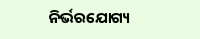ନିର୍ଭରଯୋଗ୍ୟ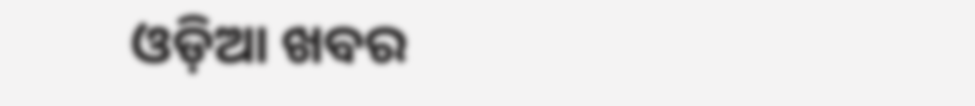ଓଡ଼ିଆ ଖବର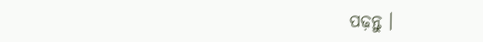ପଢ଼ନ୍ତୁ ।